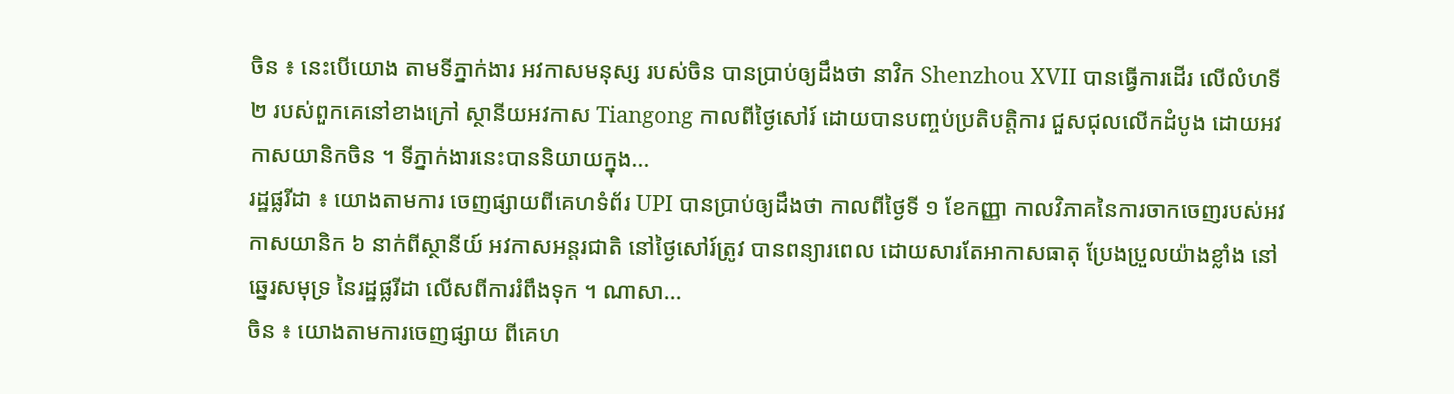ចិន ៖ នេះបើយោង តាមទីភ្នាក់ងារ អវកាសមនុស្ស របស់ចិន បានប្រាប់ឲ្យដឹងថា នាវិក Shenzhou XVII បានធ្វើការដើរ លើលំហទី ២ របស់ពួកគេនៅខាងក្រៅ ស្ថានីយអវកាស Tiangong កាលពីថ្ងៃសៅរ៍ ដោយបានបញ្ចប់ប្រតិបត្តិការ ជួសជុលលើកដំបូង ដោយអវកាសយានិកចិន ។ ទីភ្នាក់ងារនេះបាននិយាយក្នុង...
រដ្ឋផ្លរីដា ៖ យោងតាមការ ចេញផ្សាយពីគេហទំព័រ UPI បានប្រាប់ឲ្យដឹងថា កាលពីថ្ងៃទី ១ ខែកញ្ញា កាលវិភាគនៃការចាកចេញរបស់អវកាសយានិក ៦ នាក់ពីស្ថានីយ៍ អវកាសអន្តរជាតិ នៅថ្ងៃសៅរ៍ត្រូវ បានពន្យារពេល ដោយសារតែអាកាសធាតុ ប្រែងប្រួលយ៉ាងខ្លាំង នៅឆ្នេរសមុទ្រ នៃរដ្ឋផ្លរីដា លើសពីការរំពឹងទុក ។ ណាសា...
ចិន ៖ យោងតាមការចេញផ្សាយ ពីគេហ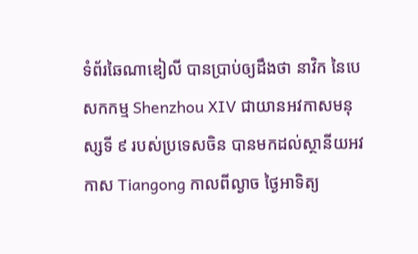ទំព័រឆៃណាឌៀលី បានប្រាប់ឲ្យដឹងថា នាវិក នៃបេសកកម្ម Shenzhou XIV ជាយានអវកាសមនុស្សទី ៩ របស់ប្រទេសចិន បានមកដល់ស្ថានីយអវកាស Tiangong កាលពីល្ងាច ថ្ងៃអាទិត្យ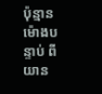ប៉ុន្មានម៉ោងបន្ទាប់ ពីយាន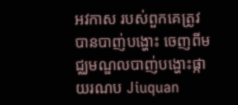អវកាស របស់ពួកគេត្រូវបានបាញ់បង្ហោះ ចេញពីមជ្ឈមណ្ឌលបាញ់បង្ហោះផ្កាយរណប Jiuquan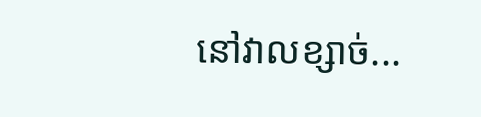នៅវាលខ្សាច់...